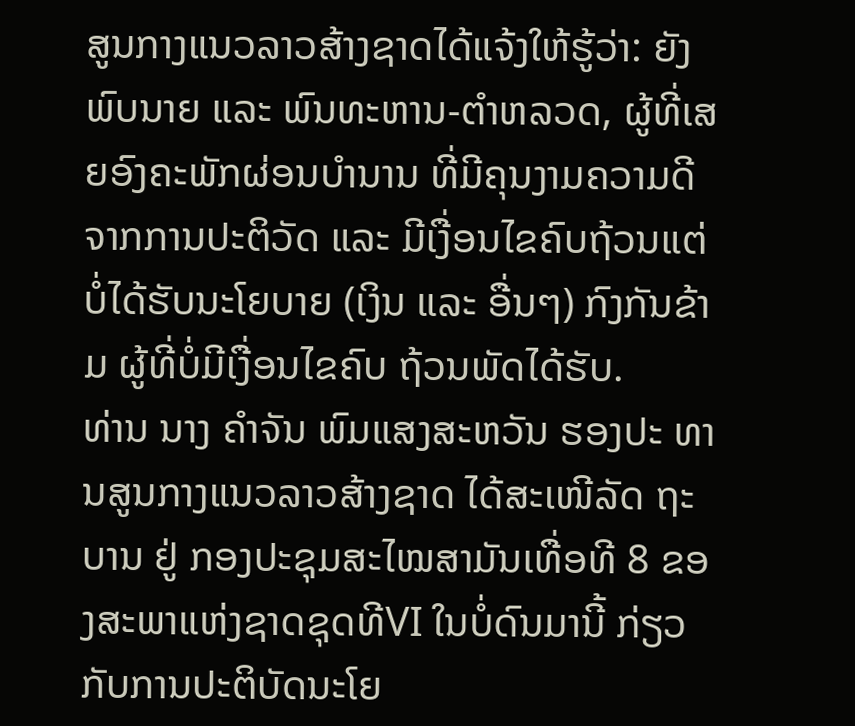ສູນກາງແນວລາວສ້າງຊາດໄດ້ແຈ້ງໃຫ້ຮູ້ວ່າ: ຍັງພົບນາຍ ແລະ ພົນທະຫານ-ຕຳຫລວດ, ຜູ້ທີ່ເສຍອົງຄະພັກຜ່ອນບຳນານ ທີ່ມີຄຸນງາມຄວາມດີ ຈາກການປະຕິວັດ ແລະ ມີເງື່ອນໄຂຄົບຖ້ວນແຕ່ບໍ່ໄດ້ຮັບນະໂຍບາຍ (ເງິນ ແລະ ອື່ນໆ) ກົງກັນຂ້າມ ຜູ້ທີ່ບໍ່ມີເງື່ອນໄຂຄົບ ຖ້ວນພັດໄດ້ຮັບ.
ທ່ານ ນາງ ຄຳຈັນ ພົມແສງສະຫວັນ ຮອງປະ ທານສູນກາງແນວລາວສ້າງຊາດ ໄດ້ສະເໜີລັດ ຖະບານ ຢູ່ ກອງປະຊຸມສະໄໝສາມັນເທື່ອທີ 8 ຂອງສະພາແຫ່ງຊາດຊຸດທີVI ໃນບໍ່ດົນມານີ້ ກ່ຽວກັບການປະຕິບັດນະໂຍ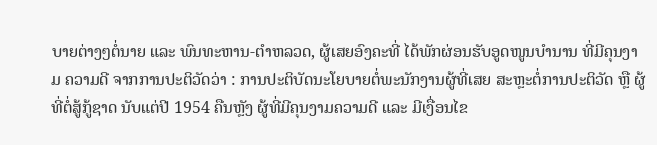ບາຍຕ່າງໆຕໍ່ນາຍ ແລະ ພົນທະຫານ-ຕຳຫລວດ, ຜູ້ເສຍອົງຄະທີ່ ໄດ້ພັກຜ່ອນຮັບອູດໜູນບຳນານ ທີ່ມີຄຸນງາມ ຄວາມດີ ຈາກການປະຕິວັດວ່າ : ການປະຕິບັດນະໂຍບາຍຕໍ່ພະນັກງານຜູ້ທີ່ເສຍ ສະຫຼະຕໍ່ການປະຕິວັດ ຫຼື ຜູ້ທີ່ຕໍ່ສູ້ກູ້ຊາດ ນັບແຕ່ປີ 1954 ຄືນຫຼັງ ຜູ້ທີ່ມີຄຸນງາມຄວາມດີ ແລະ ມີເງື່ອນໄຂ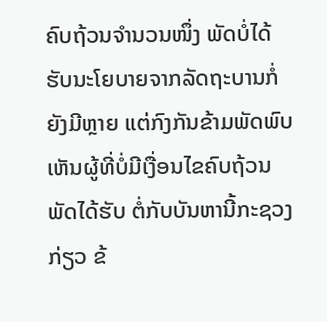ຄົບຖ້ວນຈໍານວນໜຶ່ງ ພັດບໍ່ໄດ້ ຮັບນະໂຍບາຍຈາກລັດຖະບານກໍ່ຍັງມີຫຼາຍ ແຕ່ກົງກັນຂ້າມພັດພົບເຫັນຜູ້ທີ່ບໍ່ມີເງື່ອນໄຂຄົບຖ້ວນພັດໄດ້ຮັບ ຕໍ່ກັບບັນຫານີ້ກະຊວງກ່ຽວ ຂ້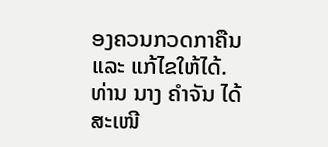ອງຄວນກວດກາຄືນ ແລະ ແກ້ໄຂໃຫ້ໄດ້.
ທ່ານ ນາງ ຄຳຈັນ ໄດ້ສະເໜີ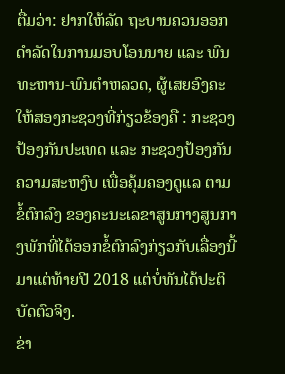ຕື່ມວ່າ: ຢາກໃຫ້ລັດ ຖະບານຄວນອອກດຳລັດໃນການມອບໂອນນາຍ ແລະ ພົນທະຫານ-ພົນຕຳຫລວດ, ຜູ້ເສຍອົງຄະໃຫ້ສອງກະຊວງທີ່ກ່ຽວຂ້ອງຄື : ກະຊວງປ້ອງກັນປະເທດ ແລະ ກະຊວງປ້ອງກັນ ຄວາມສະຫງົບ ເພື່ອຄຸ້ມຄອງດູແລ ຕາມຂໍ້ຕົກລົງ ຂອງຄະນະເລຂາສູນກາງສູນກາງພັກທີ່ໄດ້ອອກຂໍ້ຕົກລົງກ່ຽວກັບເລື່ອງນີ້ມາແຕ່ທ້າຍປີ 2018 ແຕ່ບໍ່ທັນໄດ້ປະຕິບັດຕົວຈິງ.
ຂ່າ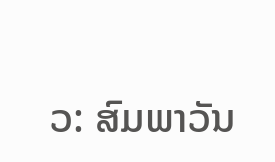ວ: ສົມພາວັນ